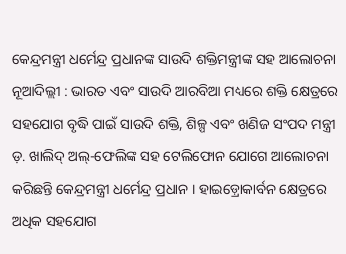କେନ୍ଦ୍ରମନ୍ତ୍ରୀ ଧର୍ମେନ୍ଦ୍ର ପ୍ରଧାନଙ୍କ ସାଉଦି ଶକ୍ତିମନ୍ତ୍ରୀଙ୍କ ସହ ଆଲୋଚନା
ନୂଆଦିଲ୍ଲୀ : ଭାରତ ଏବଂ ସାଉଦି ଆରବିଆ ମଧ୍ୟରେ ଶକ୍ତି କ୍ଷେତ୍ରରେ ସହଯୋଗ ବୃଦ୍ଧି ପାଇଁ ସାଉଦି ଶକ୍ତି, ଶିଳ୍ପ ଏବଂ ଖଣିଜ ସଂପଦ ମନ୍ତ୍ରୀ ଡ଼. ଖାଲିଦ୍ ଅଲ୍-ଫେଲିଙ୍କ ସହ ଟେଲିଫୋନ ଯୋଗେ ଆଲୋଚନା କରିଛନ୍ତି କେନ୍ଦ୍ରମନ୍ତ୍ରୀ ଧର୍ମେନ୍ଦ୍ର ପ୍ରଧାନ । ହାଇଡ଼୍ରୋକାର୍ବନ କ୍ଷେତ୍ରରେ ଅଧିକ ସହଯୋଗ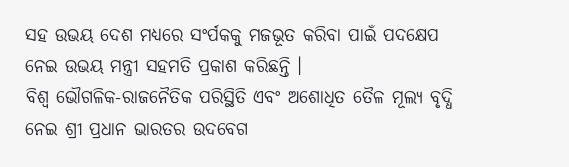ସହ ଉଭୟ ଦେଶ ମଧ୍ୟରେ ସଂର୍ପକକୁ ମଜଭୂତ କରିବା ପାଇଁ ପଦକ୍ଷେପ ନେଇ ଉଭୟ ମନ୍ତ୍ରୀ ସହମତି ପ୍ରକାଶ କରିଛନ୍ତି ।
ବିଶ୍ୱ ଭୌଗଳିକ-ରାଜନୈତିକ ପରିସ୍ଥିତି ଏବଂ ଅଶୋଧିତ ତୈଳ ମୂଲ୍ୟ ବୃଦ୍ଧି ନେଇ ଶ୍ରୀ ପ୍ରଧାନ ଭାରତର ଉଦବେଗ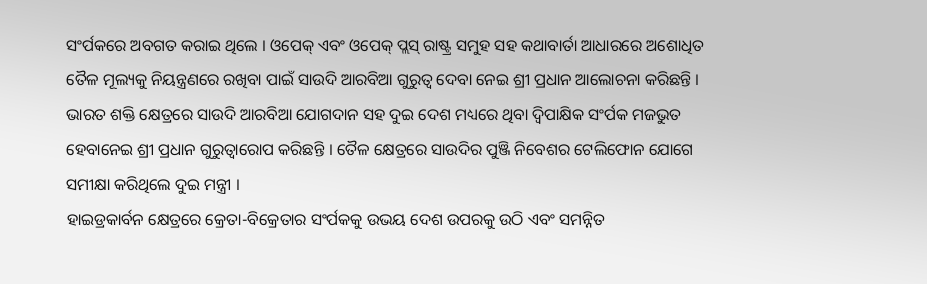ସଂର୍ପକରେ ଅବଗତ କରାଇ ଥିଲେ । ଓପେକ୍ ଏବଂ ଓପେକ୍ ପ୍ଲସ୍ ରାଷ୍ଟ୍ର ସମୁହ ସହ କଥାବାର୍ତା ଆଧାରରେ ଅଶୋଧିତ ତୈଳ ମୂଲ୍ୟକୁ ନିୟନ୍ତ୍ରଣରେ ରଖିବା ପାଇଁ ସାଉଦି ଆରବିଆ ଗୁରୁତ୍ୱ ଦେବା ନେଇ ଶ୍ରୀ ପ୍ରଧାନ ଆଲୋଚନା କରିଛନ୍ତି । ଭାରତ ଶକ୍ତି କ୍ଷେତ୍ରରେ ସାଉଦି ଆରବିଆ ଯୋଗଦାନ ସହ ଦୁଇ ଦେଶ ମଧ୍ୟରେ ଥିବା ଦ୍ୱିପାକ୍ଷିକ ସଂର୍ପକ ମଜଭୁତ ହେବାନେଇ ଶ୍ରୀ ପ୍ରଧାନ ଗୁରୁତ୍ୱାରୋପ କରିଛନ୍ତି । ତୈଳ କ୍ଷେତ୍ରରେ ସାଉଦିର ପୁଞ୍ଜି ନିବେଶର ଟେଲିଫୋନ ଯୋଗେ
ସମୀକ୍ଷା କରିଥିଲେ ଦୁଇ ମନ୍ତ୍ରୀ ।
ହାଇଡ୍ରକାର୍ବନ କ୍ଷେତ୍ରରେ କ୍ରେତା-ବିକ୍ରେତାର ସଂର୍ପକକୁ ଉଭୟ ଦେଶ ଉପରକୁ ଉଠି ଏବଂ ସମନ୍ନିତ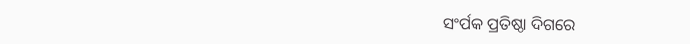ସଂର୍ପକ ପ୍ରତିଷ୍ଠା ଦିଗରେ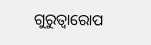ଗୁରୁତ୍ୱାରୋପ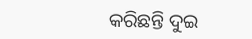କରିଛନ୍ତି ଦୁଇ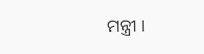ମନ୍ତ୍ରୀ ।